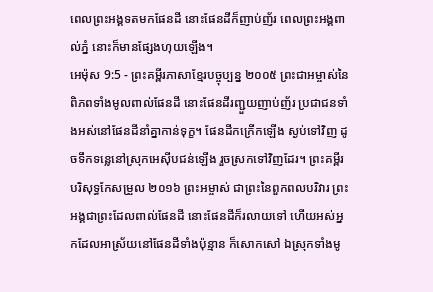ពេលព្រះអង្គទតមកផែនដី នោះផែនដីក៏ញាប់ញ័រ ពេលព្រះអង្គពាល់ភ្នំ នោះក៏មានផ្សែងហុយឡើង។
អេម៉ុស 9:5 - ព្រះគម្ពីរភាសាខ្មែរបច្ចុប្បន្ន ២០០៥ ព្រះជាអម្ចាស់នៃពិភពទាំងមូលពាល់ផែនដី នោះផែនដីរញ្ជួយញាប់ញ័រ ប្រជាជនទាំងអស់នៅផែនដីនាំគ្នាកាន់ទុក្ខ។ ផែនដីកក្រើកឡើង ស្ងប់ទៅវិញ ដូចទឹកទន្លេនៅស្រុកអេស៊ីបជន់ឡើង រួចស្រកទៅវិញដែរ។ ព្រះគម្ពីរបរិសុទ្ធកែសម្រួល ២០១៦ ព្រះអម្ចាស់ ជាព្រះនៃពួកពលបរិវារ ព្រះអង្គជាព្រះដែលពាល់ផែនដី នោះផែនដីក៏រលាយទៅ ហើយអស់អ្នកដែលអាស្រ័យនៅផែនដីទាំងប៉ុន្មាន ក៏សោកសៅ ឯស្រុកទាំងមូ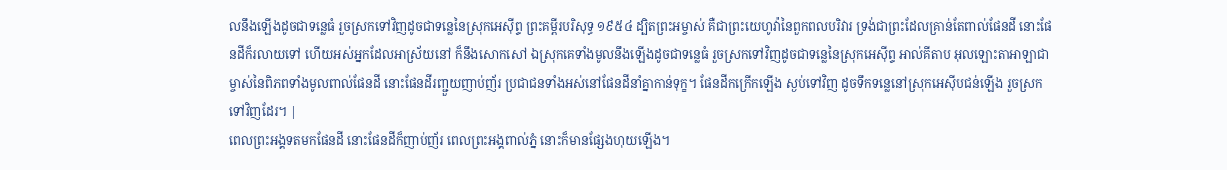លនឹងឡើងដូចជាទន្លេធំ រួចស្រកទៅវិញដូចជាទន្លេនៃស្រុកអេស៊ីព្ទ ព្រះគម្ពីរបរិសុទ្ធ ១៩៥៤ ដ្បិតព្រះអម្ចាស់ គឺជាព្រះយេហូវ៉ានៃពួកពលបរិវារ ទ្រង់ជាព្រះដែលគ្រាន់តែពាល់ផែនដី នោះផែនដីក៏រលាយទៅ ហើយអស់អ្នកដែលអាស្រ័យនៅ ក៏នឹងសោកសៅ ឯស្រុកគេទាំងមូលនឹងឡើងដូចជាទន្លេធំ រួចស្រកទៅវិញដូចជាទន្លេនៃស្រុកអេស៊ីព្ទ អាល់គីតាប អុលឡោះតាអាឡាជាម្ចាស់នៃពិភពទាំងមូលពាល់ផែនដី នោះផែនដីរញ្ជួយញាប់ញ័រ ប្រជាជនទាំងអស់នៅផែនដីនាំគ្នាកាន់ទុក្ខ។ ផែនដីកក្រើកឡើង ស្ងប់ទៅវិញ ដូចទឹកទន្លេនៅស្រុកអេស៊ីបជន់ឡើង រួចស្រកទៅវិញដែរ។ |
ពេលព្រះអង្គទតមកផែនដី នោះផែនដីក៏ញាប់ញ័រ ពេលព្រះអង្គពាល់ភ្នំ នោះក៏មានផ្សែងហុយឡើង។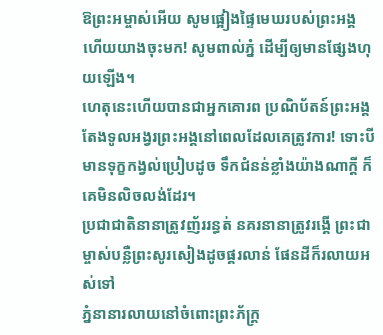ឱព្រះអម្ចាស់អើយ សូមផ្អៀងផ្ទៃមេឃរបស់ព្រះអង្គ ហើយយាងចុះមក! សូមពាល់ភ្នំ ដើម្បីឲ្យមានផ្សែងហុយឡើង។
ហេតុនេះហើយបានជាអ្នកគោរព ប្រណិប័តន៍ព្រះអង្គ តែងទូលអង្វរព្រះអង្គនៅពេលដែលគេត្រូវការ! ទោះបីមានទុក្ខកង្វល់ប្រៀបដូច ទឹកជំនន់ខ្លាំងយ៉ាងណាក្ដី ក៏គេមិនលិចលង់ដែរ។
ប្រជាជាតិនានាត្រូវញ័ររន្ធត់ នគរនានាត្រូវរង្គើ ព្រះជាម្ចាស់បន្លឺព្រះសូរសៀងដូចផ្គរលាន់ ផែនដីក៏រលាយអស់ទៅ
ភ្នំនានារលាយនៅចំពោះព្រះភ័ក្ត្រ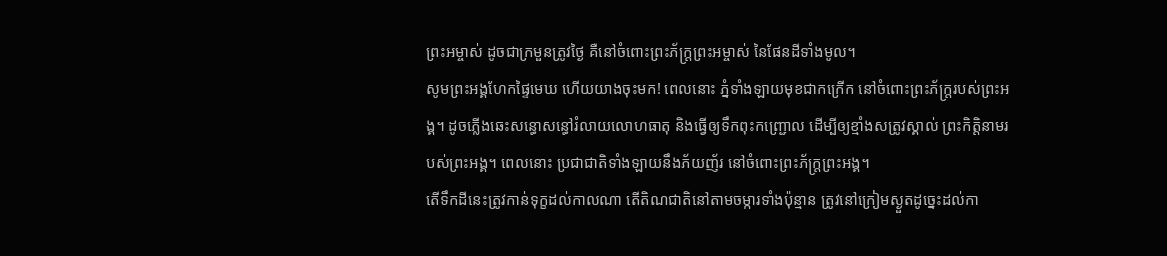ព្រះអម្ចាស់ ដូចជាក្រមួនត្រូវថ្ងៃ គឺនៅចំពោះព្រះភ័ក្ត្រព្រះអម្ចាស់ នៃផែនដីទាំងមូល។
សូមព្រះអង្គហែកផ្ទៃមេឃ ហើយយាងចុះមក! ពេលនោះ ភ្នំទាំងឡាយមុខជាកក្រើក នៅចំពោះព្រះភ័ក្ត្ររបស់ព្រះអង្គ។ ដូចភ្លើងឆេះសន្ធោសន្ធៅរំលាយលោហធាតុ និងធ្វើឲ្យទឹកពុះកញ្ជ្រោល ដើម្បីឲ្យខ្មាំងសត្រូវស្គាល់ ព្រះកិត្តិនាមរបស់ព្រះអង្គ។ ពេលនោះ ប្រជាជាតិទាំងឡាយនឹងភ័យញ័រ នៅចំពោះព្រះភ័ក្ត្រព្រះអង្គ។
តើទឹកដីនេះត្រូវកាន់ទុក្ខដល់កាលណា តើតិណជាតិនៅតាមចម្ការទាំងប៉ុន្មាន ត្រូវនៅក្រៀមស្ងួតដូច្នេះដល់កា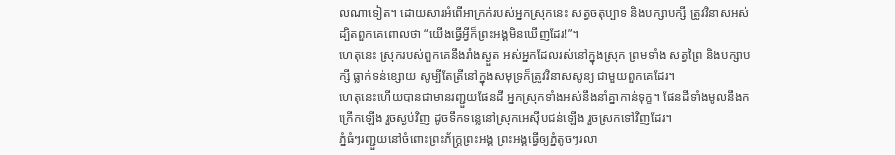លណាទៀត។ ដោយសារអំពើអាក្រក់របស់អ្នកស្រុកនេះ សត្វចតុប្បាទ និងបក្សាបក្សី ត្រូវវិនាសអស់ ដ្បិតពួកគេពោលថា “យើងធ្វើអ្វីក៏ព្រះអង្គមិនឃើញដែរ!”។
ហេតុនេះ ស្រុករបស់ពួកគេនឹងរាំងស្ងួត អស់អ្នកដែលរស់នៅក្នុងស្រុក ព្រមទាំង សត្វព្រៃ និងបក្សាបក្សី ធ្លាក់ទន់ខ្សោយ សូម្បីតែត្រីនៅក្នុងសមុទ្រក៏ត្រូវវិនាសសូន្យ ជាមួយពួកគេដែរ។
ហេតុនេះហើយបានជាមានរញ្ជួយផែនដី អ្នកស្រុកទាំងអស់នឹងនាំគ្នាកាន់ទុក្ខ។ ផែនដីទាំងមូលនឹងកក្រើកឡើង រួចស្ងប់វិញ ដូចទឹកទន្លេនៅស្រុកអេស៊ីបជន់ឡើង រួចស្រកទៅវិញដែរ។
ភ្នំធំៗរញ្ជួយនៅចំពោះព្រះភ័ក្ត្រព្រះអង្គ ព្រះអង្គធ្វើឲ្យភ្នំតូចៗរលា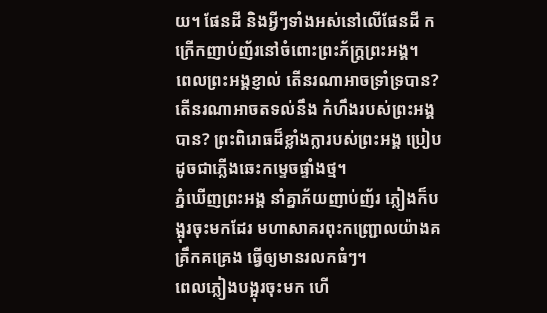យ។ ផែនដី និងអ្វីៗទាំងអស់នៅលើផែនដី កក្រើកញាប់ញ័រនៅចំពោះព្រះភ័ក្ត្រព្រះអង្គ។
ពេលព្រះអង្គខ្ញាល់ តើនរណាអាចទ្រាំទ្របាន? តើនរណាអាចតទល់នឹង កំហឹងរបស់ព្រះអង្គបាន? ព្រះពិរោធដ៏ខ្លាំងក្លារបស់ព្រះអង្គ ប្រៀបដូចជាភ្លើងឆេះកម្ទេចផ្ទាំងថ្ម។
ភ្នំឃើញព្រះអង្គ នាំគ្នាភ័យញាប់ញ័រ ភ្លៀងក៏បង្អុរចុះមកដែរ មហាសាគរពុះកញ្ជ្រោលយ៉ាងគគ្រឹកគគ្រេង ធ្វើឲ្យមានរលកធំៗ។
ពេលភ្លៀងបង្អុរចុះមក ហើ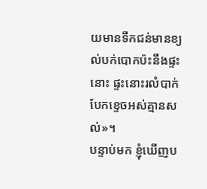យមានទឹកជន់មានខ្យល់បក់បោកប៉ះនឹងផ្ទះនោះ ផ្ទះនោះរលំបាក់បែកខ្ទេចអស់គ្មានសល់»។
បន្ទាប់មក ខ្ញុំឃើញប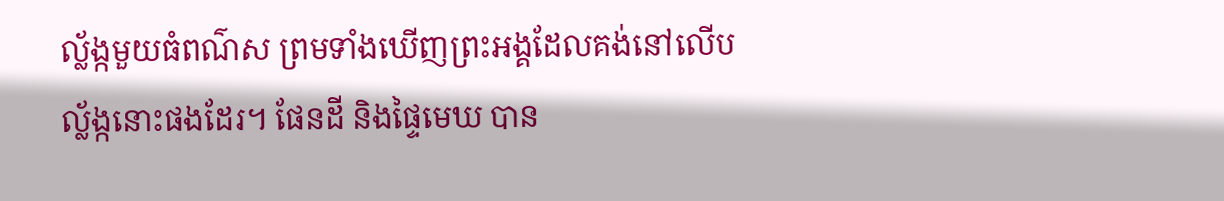ល្ល័ង្កមួយធំពណ៌ស ព្រមទាំងឃើញព្រះអង្គដែលគង់នៅលើបល្ល័ង្កនោះផងដែរ។ ផែនដី និងផ្ទៃមេឃ បាន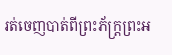រត់ចេញបាត់ពីព្រះភ័ក្ត្រព្រះអ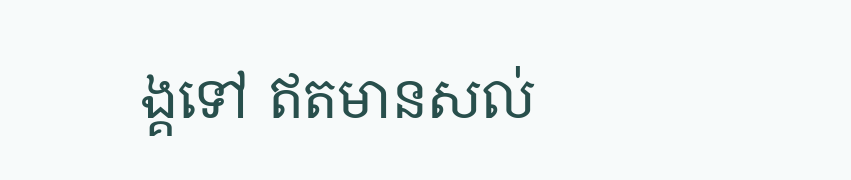ង្គទៅ ឥតមានសល់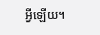អ្វីឡើយ។